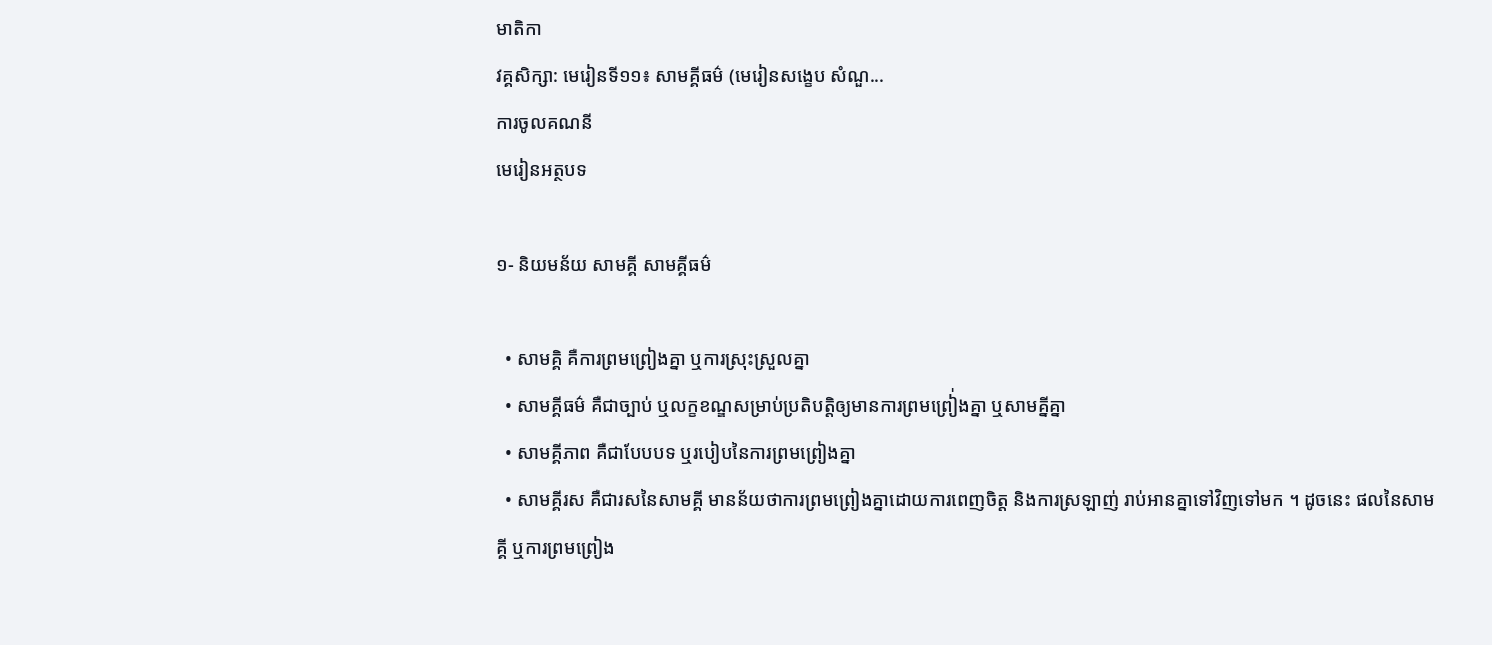មាតិកា
វគ្គសិក្សា: មេរៀនទី១១៖ សាមគ្គីធម៌ (មេរៀនសង្ខេប សំណួ...
ការចូលគណនី
មេរៀនអត្ថបទ

១- និយមន័យ សាមគ្គី សាមគ្គីធម៌

  • សាមគ្គិ គឺការព្រមព្រៀងគ្នា ឬការស្រុះស្រួលគ្នា
  • សាមគ្គីធម៌ គឺជាច្បាប់ ឬលក្ខខណ្ឌសម្រាប់ប្រតិបត្តិឲ្យមានការព្រមព្រៀ់ងគ្នា ឬសាមគ្នីគ្នា
  • សាមគ្គីភាព គឺជាបែបបទ ឬរបៀបនៃការព្រមព្រៀងគ្នា
  • សាមគ្គីរស គឺជារសនៃសាមគ្គី មានន័យថាការព្រមព្រៀងគ្នាដោយការពេញចិត្ត និងការស្រឡាញ់ រាប់អានគ្នាទៅវិញទៅមក ។ ដូចនេះ ផលនៃសាមគ្គី ឬការព្រមព្រៀង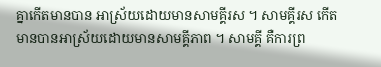គ្នាកើតមានបាន អាស្រ័យដោយមានសាមគ្គីរស ។ សាមគ្គីរស កើតមានបានអាស្រ័យដោយមានសាមគ្គីភាព ។ សាមគ្គី គឺការព្រ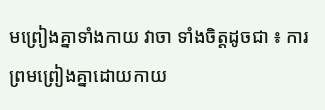មព្រៀងគ្នាទាំងកាយ វាចា ទាំងចិត្តដូចជា ៖ ការព្រមព្រៀងគ្នាដោយកាយ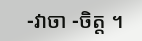-វាចា -ចិត្ត ។